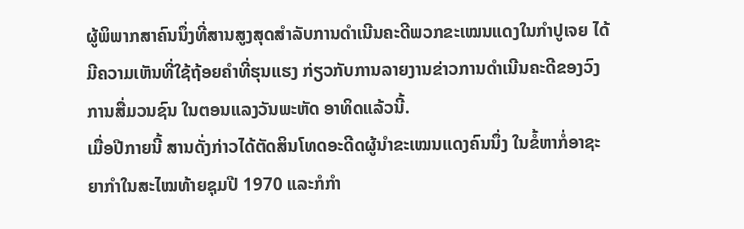ຜູ້ພິພາກສາຄົນນຶ່ງທີ່ສານສູງສຸດສໍາລັບການດໍາເນີນຄະດີພວກຂະເໝນແດງໃນກໍາປູເຈຍ ໄດ້ມີຄວາມເຫັນທີ່ໃຊ້ຖ້ອຍຄໍາທີ່ຮຸນແຮງ ກ່ຽວກັບການລາຍງານຂ່າວການດໍາເນີນຄະດີຂອງວົງການສື່ມວນຊົນ ໃນຕອນແລງວັນພະຫັດ ອາທິດແລ້ວນີ້.
ເມື່ອປີກາຍນີ້ ສານດັ່ງກ່າວໄດ້ຕັດສິນໂທດອະດີດຜູ້ນໍາຂະເໝນແດງຄົນນຶ່ງ ໃນຂໍ້ຫາກໍ່ອາຊະຍາກໍາໃນສະໄໝທ້າຍຊຸມປີ 1970 ແລະກໍກໍາ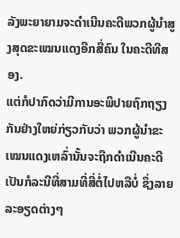ລັງພະຍາຍາມຈະດໍາເນີນຄະດີພວກຜູ້ນໍາສູງສຸດຂະເໝນແດງອີກສີ່ຄົນ ໃນຄະດີທີສອງ.
ແຕ່ກໍປາກົດວ່າມີການອະພິປາຍຖົກຖຽງກັນຢ່າງໃຫຍ່ກ່ຽວກັບວ່າ ພວກຜູ້ນໍາຂະເໝນແດງເຫລົ່ານັ້ນຈະຖືກດໍາເນີນຄະດີເປັນກໍລະນີທີ່ສາມທີ່ສີ່ຕໍ່ໄປຫລືບໍ່ ຊຶ່ງລາຍລະອຽດຕ່າງໆ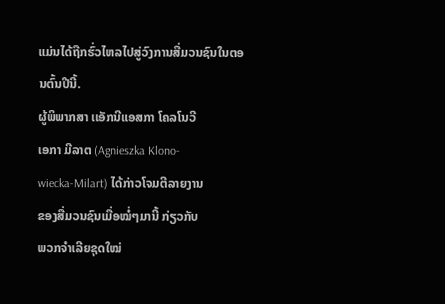ແມ່ນໄດ້ຖືກຮົ່ວໄຫລໄປສູ່ວົງການສື່ມວນຊົນໃນຕອນຕົ້ນປີນີ້.
ຜູ້ພິພາກສາ ເເອັກນີແອສກາ ໂຄລໂນວີ
ເອກາ ມີລາຕ (Agnieszka Klono-
wiecka-Milart) ໄດ້ກ່າວໂຈມຕີລາຍງານ
ຂອງສື່ມວນຊົນເມື່ອໝໍ່ໆມານີ້ ກ່ຽວກັບ
ພວກຈໍາເລີຍຊຸດໃໝ່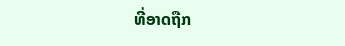ທີ່ອາດຖືກ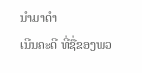ນໍາມາດໍາ
ເນີນຄະດີ ທີ່ຊື່ຂອງພວ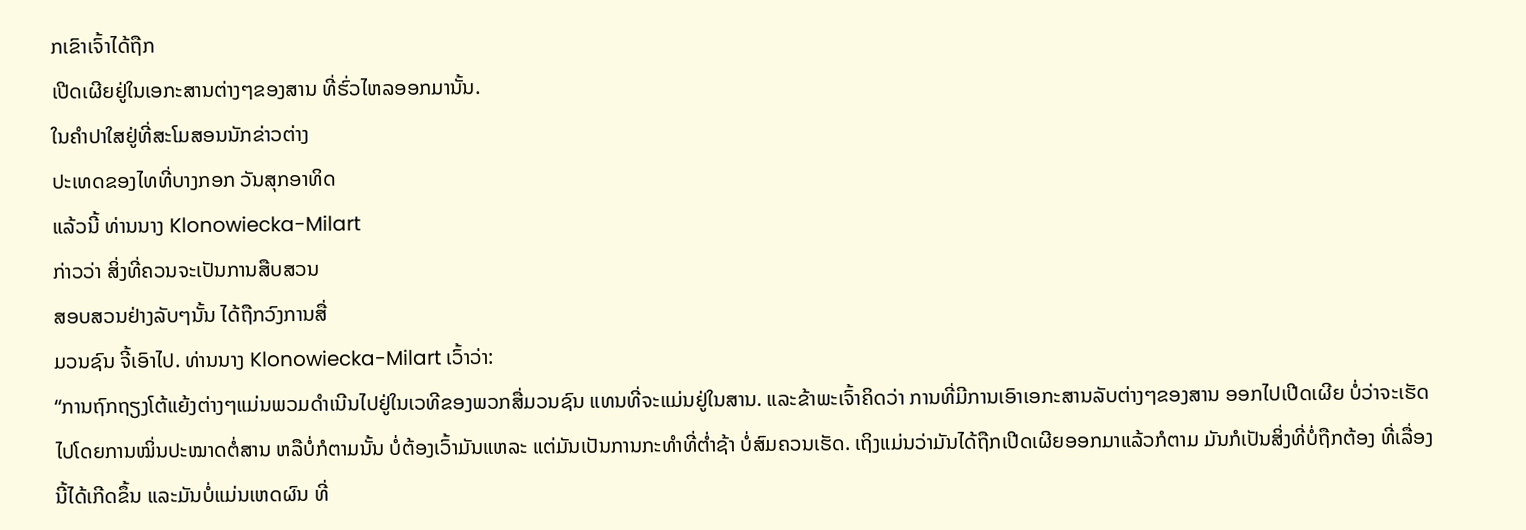ກເຂົາເຈົ້າໄດ້ຖືກ
ເປີດເຜີຍຢູ່ໃນເອກະສານຕ່າງໆຂອງສານ ທີ່ຮົ່ວໄຫລອອກມານັ້ນ.
ໃນຄໍາປາໃສຢູ່ທີ່ສະໂມສອນນັກຂ່າວຕ່າງ
ປະເທດຂອງໄທທີ່ບາງກອກ ວັນສຸກອາທິດ
ແລ້ວນີ້ ທ່ານນາງ Klonowiecka-Milart
ກ່າວວ່າ ສິ່ງທີ່ຄວນຈະເປັນການສືບສວນ
ສອບສວນຢ່າງລັບໆນັ້ນ ໄດ້ຖືກວົງການສື່
ມວນຊົນ ຈີ້ເອົາໄປ. ທ່ານນາງ Klonowiecka-Milart ເວົ້າວ່າ:
“ການຖົກຖຽງໂຕ້ແຍ້ງຕ່າງໆແມ່ນພວມດໍາເນີນໄປຢູ່ໃນເວທີຂອງພວກສື່ມວນຊົນ ແທນທີ່ຈະແມ່ນຢູ່ໃນສານ. ແລະຂ້າພະເຈົ້າຄິດວ່າ ການທີ່ມີການເອົາເອກະສານລັບຕ່າງໆຂອງສານ ອອກໄປເປີດເຜີຍ ບໍ່ວ່າຈະເຮັດໄປໂດຍການໝິ່ນປະໝາດຕໍ່ສານ ຫລືບໍ່ກໍຕາມນັ້ນ ບໍ່ຕ້ອງເວົ້າມັນແຫລະ ແຕ່ມັນເປັນການກະທໍາທີ່ຕໍ່າຊ້າ ບໍ່ສົມຄວນເຮັດ. ເຖິງແມ່ນວ່າມັນໄດ້ຖືກເປີດເຜີຍອອກມາແລ້ວກໍຕາມ ມັນກໍເປັນສິ່ງທີ່ບໍ່ຖືກຕ້ອງ ທີ່ເລື່ອງນີ້ໄດ້ເກີດຂຶ້ນ ແລະມັນບໍ່ແມ່ນເຫດຜົນ ທີ່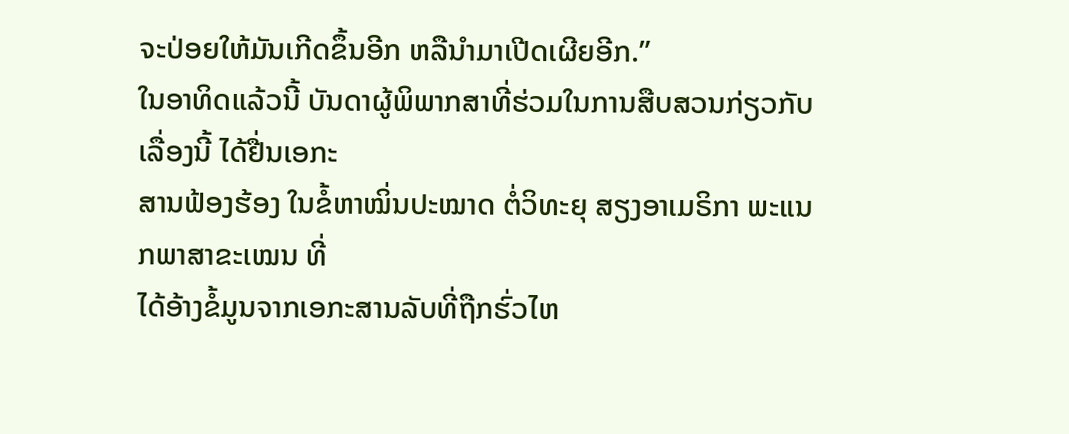ຈະປ່ອຍໃຫ້ມັນເກີດຂຶ້ນອີກ ຫລືນໍາມາເປີດເຜີຍອີກ.”
ໃນອາທິດແລ້ວນີ້ ບັນດາຜູ້ພິພາກສາທີ່ຮ່ວມໃນການສືບສວນກ່ຽວກັບເລື່ອງນີ້ ໄດ້ຢື່ນເອກະ
ສານຟ້ອງຮ້ອງ ໃນຂໍ້ຫາໝິ່ນປະໝາດ ຕໍ່ວິທະຍຸ ສຽງອາເມຣິກາ ພະແນກພາສາຂະເໝນ ທີ່
ໄດ້ອ້າງຂໍ້ມູນຈາກເອກະສານລັບທີ່ຖືກຮົ່ວໄຫ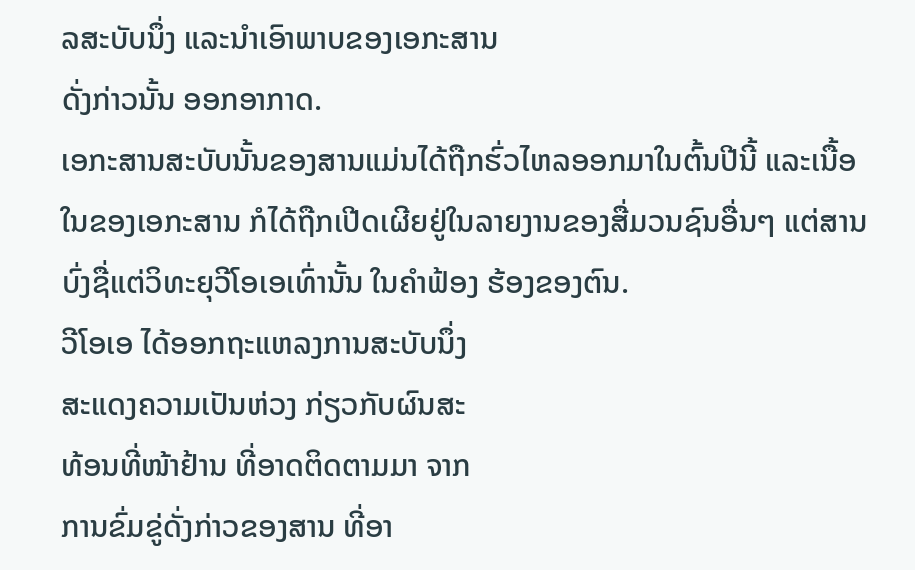ລສະບັບນຶ່ງ ແລະນໍາເອົາພາບຂອງເອກະສານ
ດັ່ງກ່າວນັ້ນ ອອກອາກາດ.
ເອກະສານສະບັບນັ້ນຂອງສານແມ່ນໄດ້ຖືກຮົ່ວໄຫລອອກມາໃນຕົ້ນປີນີ້ ແລະເນື້ອໃນຂອງເອກະສານ ກໍໄດ້ຖືກເປີດເຜີຍຢູ່ໃນລາຍງານຂອງສື່ມວນຊົນອື່ນໆ ແຕ່ສານບົ່ງຊື່ແຕ່ວິທະຍຸວີໂອເອເທົ່ານັ້ນ ໃນຄໍາຟ້ອງ ຮ້ອງຂອງຕົນ.
ວີໂອເອ ໄດ້ອອກຖະແຫລງການສະບັບນຶ່ງ
ສະແດງຄວາມເປັນຫ່ວງ ກ່ຽວກັບຜົນສະ
ທ້ອນທີ່ໜ້າຢ້ານ ທີ່ອາດຕິດຕາມມາ ຈາກ
ການຂົ່ມຂູ່ດັ່ງກ່າວຂອງສານ ທີ່ອາ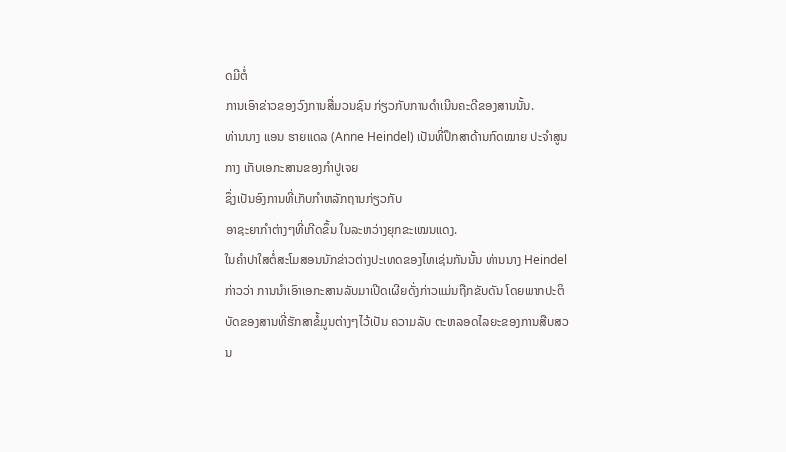ດມີຕໍ່
ການເອົາຂ່າວຂອງວົງການສື່ມວນຊົນ ກ່ຽວກັບການດໍາເນີນຄະດີຂອງສານນັ້ນ.
ທ່ານນາງ ແອນ ຮາຍແດລ (Anne Heindel) ເປັນທີ່ປຶກສາດ້ານກົດໝາຍ ປະຈໍາສູນກາງ ເກັບເອກະສານຂອງກໍາປູເຈຍ
ຊຶ່ງເປັນອົງການທີ່ເກັບກໍາຫລັກຖານກ່ຽວກັບ
ອາຊະຍາກໍາຕ່າງໆທີ່ເກີດຂຶ້ນ ໃນລະຫວ່າງຍຸກຂະເໝນແດງ.
ໃນຄໍາປາໃສຕໍ່ສະໂມສອນນັກຂ່າວຕ່າງປະເທດຂອງໄທເຊ່ນກັນນັ້ນ ທ່ານນາງ Heindel ກ່າວວ່າ ການນໍາເອົາເອກະສານລັບມາເປີດເຜີຍດັ່ງກ່າວແມ່ນຖືກຂັບດັນ ໂດຍພາກປະຕິບັດຂອງສານທີ່ຮັກສາຂໍ້ມູນຕ່າງໆໄວ້ເປັນ ຄວາມລັບ ຕະຫລອດໄລຍະຂອງການສືບສວນ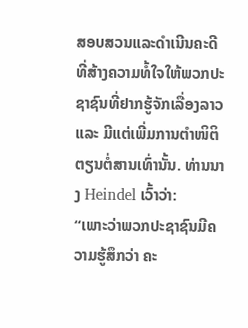ສອບສວນແລະດໍາເນີນຄະດີ ທີ່ສ້າງຄວາມທໍ້ໃຈໃຫ້ພວກປະຊາຊົນທີ່ຢາກຮູ້ຈັກເລື່ອງລາວ ແລະ ມີແຕ່ເພີ່ມການຕໍາໜິຕິຕຽນຕໍ່ສານເທົ່ານັ້ນ. ທ່ານນາງ Heindel ເວົ້າວ່າ:
“ເພາະວ່າພວກປະຊາຊົນມີຄວາມຮູ້ສຶກວ່າ ຄະ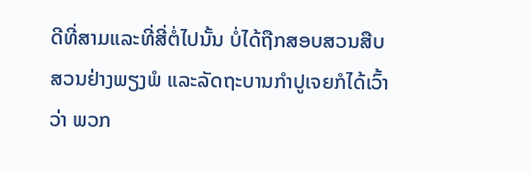ດີທີ່ສາມແລະທີ່ສີ່ຕໍ່ໄປນັ້ນ ບໍ່ໄດ້ຖືກສອບສວນສືບສວນຢ່າງພຽງພໍ ແລະລັດຖະບານກໍາປູເຈຍກໍໄດ້ເວົ້າວ່າ ພວກ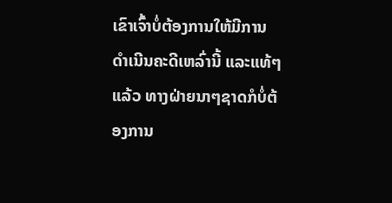ເຂົາເຈົ້າບໍ່ຕ້ອງການໃຫ້ມີການດໍາເນີນຄະດີເຫລົ່ານີ້ ແລະແທ້ໆແລ້ວ ທາງຝ່າຍນາໆຊາດກໍບໍ່ຕ້ອງການ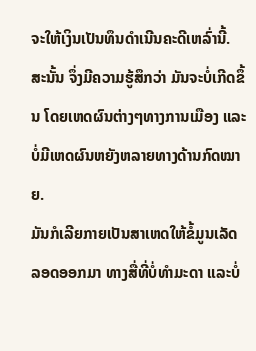ຈະໃຫ້ເງິນເປັນທຶນດໍາເນີນຄະດີເຫລົ່ານີ້. ສະນັ້ນ ຈຶ່ງມີຄວາມຮູ້ສຶກວ່າ ມັນຈະບໍ່ເກີດຂຶ້ນ ໂດຍເຫດຜົນຕ່າງໆທາງການເມືອງ ແລະບໍ່ມີເຫດຜົນຫຍັງຫລາຍທາງດ້ານກົດໝາຍ.
ມັນກໍເລີຍກາຍເປັນສາເຫດໃຫ້ຂໍ້ມູນເລັດລອດອອກມາ ທາງສື່ທີ່ບໍ່ທໍາມະດາ ແລະບໍ່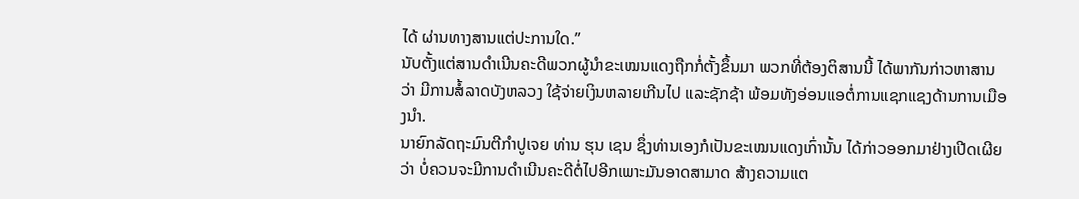ໄດ້ ຜ່ານທາງສານແຕ່ປະການໃດ.”
ນັບຕັ້ງແຕ່ສານດໍາເນີນຄະດີພວກຜູ້ນໍາຂະເໝນແດງຖືກກໍ່ຕັ້ງຂຶ້ນມາ ພວກທີ່ຕ້ອງຕິສານນີ້ ໄດ້ພາກັນກ່າວຫາສານວ່າ ມີການສໍ້ລາດບັງຫລວງ ໃຊ້ຈ່າຍເງິນຫລາຍເກີນໄປ ແລະຊັກຊ້າ ພ້ອມທັງອ່ອນແອຕໍ່ການແຊກແຊງດ້ານການເມືອງນໍາ.
ນາຍົກລັດຖະມົນຕີກໍາປູເຈຍ ທ່ານ ຮຸນ ເຊນ ຊຶ່ງທ່ານເອງກໍເປັນຂະເໝນແດງເກົ່ານັ້ນ ໄດ້ກ່າວອອກມາຢ່າງເປີດເຜີຍວ່າ ບໍ່ຄວນຈະມີການດໍາເນີນຄະດີຕໍ່ໄປອີກເພາະມັນອາດສາມາດ ສ້າງຄວາມແຕ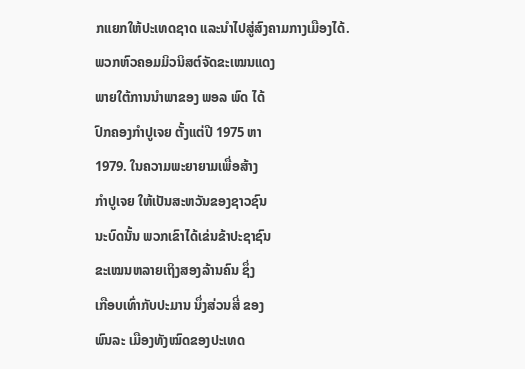ກແຍກໃຫ້ປະເທດຊາດ ແລະນໍາໄປສູ່ສົງຄາມກາງເມືອງໄດ້.
ພວກຫົວຄອມມິວນິສຕ໌ຈັດຂະເໝນແດງ
ພາຍໃຕ້ການນໍາພາຂອງ ພອລ ພົດ ໄດ້
ປົກຄອງກໍາປູເຈຍ ຕັ້ງແຕ່ປີ 1975 ຫາ
1979. ໃນຄວາມພະຍາຍາມເພື່ອສ້າງ
ກໍາປູເຈຍ ໃຫ້ເປັນສະຫວັນຂອງຊາວຊົນ
ນະບົດນັ້ນ ພວກເຂົາໄດ້ເຂ່ນຂ້າປະຊາຊົນ
ຂະເໝນຫລາຍເຖິງສອງລ້ານຄົນ ຊຶ່ງ
ເກືອບເທົ່າກັບປະມານ ນຶ່ງສ່ວນສີ່ ຂອງ
ພົນລະ ເມືອງທັງໝົດຂອງປະເທດ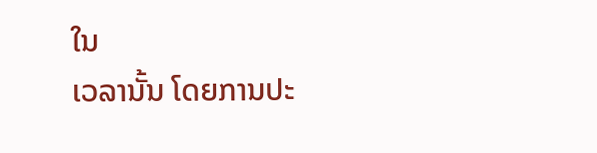ໃນ
ເວລານັ້ນ ໂດຍການປະ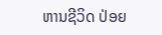ຫານຊີວິດ ປ່ອຍ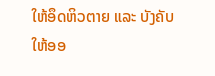ໃຫ້ອຶດຫິວຕາຍ ແລະ ບັງຄັບໃຫ້ອອ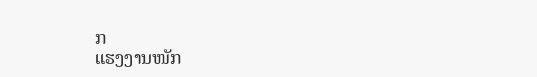ກ
ແຮງງານໜັກ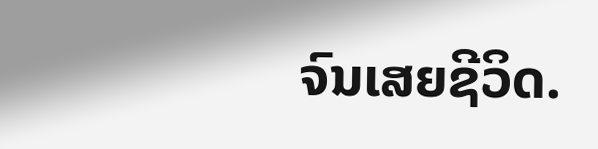ຈົນເສຍຊີວິດ.